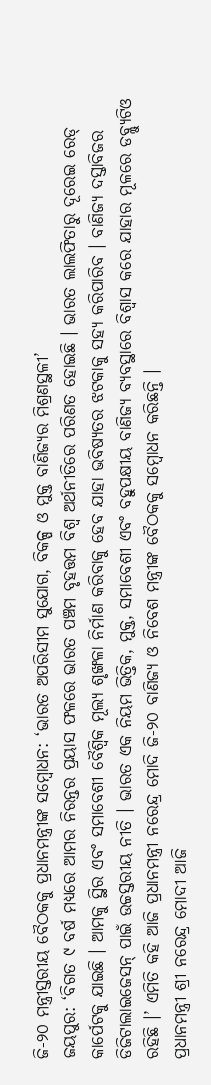ଜି-୨୦ ମନ୍ତ୍ରୀସ୍ତରୀୟ ବୈଠକକୁ ପ୍ରଧାନମନ୍ତ୍ରୀଙ୍କ ସମ୍ବୋଧନ: ‘ଭାରତ ଅପରିସୀମ ସୁଯୋଗ, ବିକଳ୍ପ ଓ ମୁକ୍ତ ବାଣିଜ୍ୟର ମିଶ୍ରଣସ୍ଥଳୀ’
ଜୟପୁର: ‘ବିଗତ ୯ ବର୍ଷ ମଧ୍ୟରେ ଆମର ନିରନ୍ତର ପ୍ରୟାସ ଫଳରେ ଭାରତ ପଞ୍ଚମ ବୃହତ୍ତମ ବିଶ୍ୱ ଅର୍ଥନୀତିରେ ପରିଣତ ହୋଇଛି । ଭାରତ ଲାଲଫିତାରୁ ଦୂରେଇ ରେଡ୍ କାର୍ପେଟକୁ ଯାଇଛି । ଆମକୁ ସ୍ଥିର ଏବଂ ସମାବେଶୀ ବୈଶ୍ୱିକ ମୂଲ୍ୟ ଶୃଙ୍ଖଳା ନିର୍ମାଣ କରିବାକୁ ହେବ ଯାହା ଭବିଷ୍ୟତର ଝଟକାକୁ ସହ୍ୟ କରିପାରିବ । ବାଣିଜ୍ୟ ଦସ୍ତାବିଜର ଡିଜିଟାଲାଇଜେସନ୍ ପାଇଁ ଉଚ୍ଚସ୍ତରୀୟ ନୀତି । ଭାରତ ଏକ ନିୟମ ଭିତ୍ତିକ, ମୁକ୍ତ, ସମାବେଶୀ ଏବଂ ବହୁପକ୍ଷୀୟ ବାଣିଜ୍ୟ ବ୍ୟବସ୍ଥାରେ ବିଶ୍ୱାସ କରେ ଯାହାର ମୂଳରେ ଡବ୍ଲ୍ୟୁଟିଓ ରହିଛି ।’ ଏମିତି କହି ଆଜି ପ୍ରଧାନମନ୍ତ୍ରୀ ନରେନ୍ଦ୍ର ମୋଦି ଜି-୨୦ ବାଣିଜ୍ୟ ଓ ନିବେଶ ମନ୍ତ୍ରୀଙ୍କ ବୈଠକକୁ ସମ୍ବୋଧନ କରିଛନ୍ତି ।
ପ୍ରଧାନମନ୍ତ୍ରୀ ଶ୍ରୀ ନରେନ୍ଦ୍ର ମୋଦୀ ଆଜି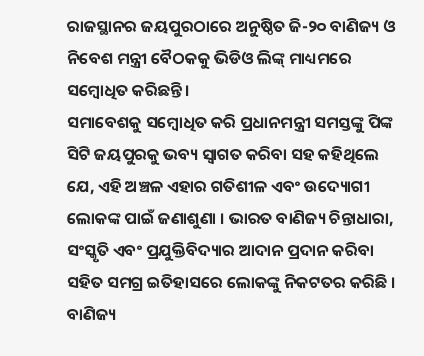ରାଜସ୍ଥାନର ଜୟପୁରଠାରେ ଅନୁଷ୍ଠିତ ଜି-୨୦ ବାଣିଜ୍ୟ ଓ ନିବେଶ ମନ୍ତ୍ରୀ ବୈଠକକୁ ଭିଡିଓ ଲିଙ୍କ୍ ମାଧ୍ୟମରେ ସମ୍ବୋଧିତ କରିଛନ୍ତି ।
ସମାବେଶକୁ ସମ୍ବୋଧିତ କରି ପ୍ରଧାନମନ୍ତ୍ରୀ ସମସ୍ତଙ୍କୁ ପିଙ୍କ ସିଟି ଜୟପୁରକୁ ଭବ୍ୟ ସ୍ୱାଗତ କରିବା ସହ କହିଥିଲେ ଯେ, ଏହି ଅଞ୍ଚଳ ଏହାର ଗତିଶୀଳ ଏବଂ ଉଦ୍ୟୋଗୀ ଲୋକଙ୍କ ପାଇଁ ଜଣାଶୁଣା । ଭାରତ ବାଣିଜ୍ୟ ଚିନ୍ତାଧାରା, ସଂସ୍କୃତି ଏବଂ ପ୍ରଯୁକ୍ତିବିଦ୍ୟାର ଆଦାନ ପ୍ରଦାନ କରିବା ସହିତ ସମଗ୍ର ଇତିହାସରେ ଲୋକଙ୍କୁ ନିକଟତର କରିଛି । ବାଣିଜ୍ୟ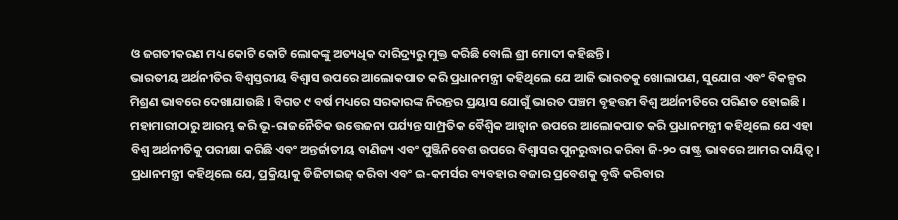ଓ ଜଗତୀକରଣ ମଧ୍ୟ କୋଟି କୋଟି ଲୋକଙ୍କୁ ଅତ୍ୟଧିକ ଦାରିଦ୍ର୍ୟରୁ ମୁକ୍ତ କରିଛି ବୋଲି ଶ୍ରୀ ମୋଦୀ କହିଛନ୍ତି।
ଭାରତୀୟ ଅର୍ଥନୀତିର ବିଶ୍ୱସ୍ତରୀୟ ବିଶ୍ୱାସ ଉପରେ ଆଲୋକପାତ କରି ପ୍ରଧାନମନ୍ତ୍ରୀ କହିଥିଲେ ଯେ ଆଜି ଭାରତକୁ ଖୋଲାପଣ, ସୁଯୋଗ ଏବଂ ବିକଳ୍ପର ମିଶ୍ରଣ ଭାବରେ ଦେଖାଯାଉଛି । ବିଗତ ୯ ବର୍ଷ ମଧ୍ୟରେ ସରକାରଙ୍କ ନିରନ୍ତର ପ୍ରୟାସ ଯୋଗୁଁ ଭାରତ ପଞ୍ଚମ ବୃହତ୍ତମ ବିଶ୍ୱ ଅର୍ଥନୀତିରେ ପରିଣତ ହୋଇଛି । ମହାମାରୀଠାରୁ ଆରମ୍ଭ କରି ଭୂ-ରାଜନୈତିକ ଉତ୍ତେଜନା ପର୍ଯ୍ୟନ୍ତ ସାମ୍ପ୍ରତିକ ବୈଶ୍ୱିକ ଆହ୍ୱାନ ଉପରେ ଆଲୋକପାତ କରି ପ୍ରଧାନମନ୍ତ୍ରୀ କହିଥିଲେ ଯେ ଏହା ବିଶ୍ୱ ଅର୍ଥନୀତିକୁ ପରୀକ୍ଷା କରିଛି ଏବଂ ଅନ୍ତର୍ଜାତୀୟ ବାଣିଜ୍ୟ ଏବଂ ପୁଞ୍ଜିନିବେଶ ଉପରେ ବିଶ୍ୱାସର ପୁନରୁଦ୍ଧାର କରିବା ଜି-୨୦ ରାଷ୍ଟ୍ର ଭାବରେ ଆମର ଦାୟିତ୍ୱ ।
ପ୍ରଧାନମନ୍ତ୍ରୀ କହିଥିଲେ ଯେ, ପ୍ରକ୍ରିୟାକୁ ଡିଜିଟାଇଜ୍ କରିବା ଏବଂ ଇ-କମର୍ସର ବ୍ୟବହାର ବଜାର ପ୍ରବେଶକୁ ବୃଦ୍ଧି କରିବାର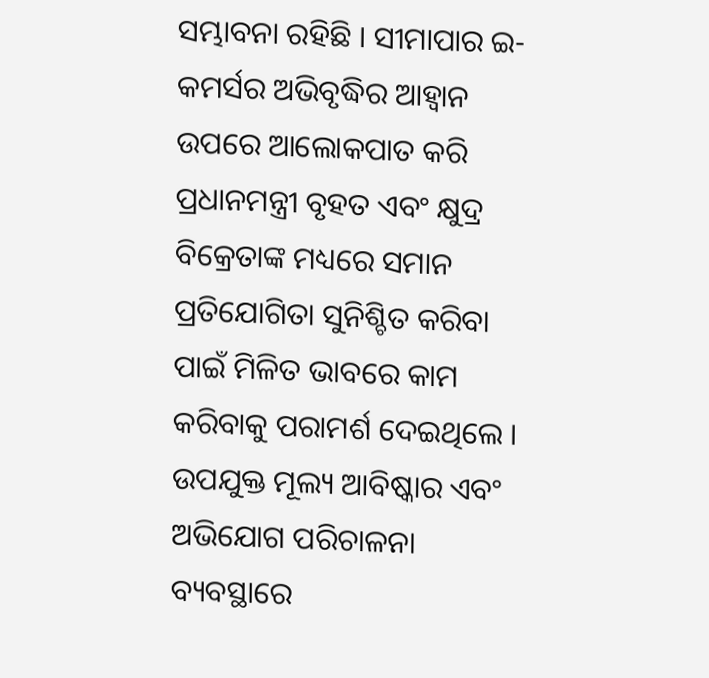ସମ୍ଭାବନା ରହିଛି । ସୀମାପାର ଇ-କମର୍ସର ଅଭିବୃଦ୍ଧିର ଆହ୍ୱାନ ଉପରେ ଆଲୋକପାତ କରି ପ୍ରଧାନମନ୍ତ୍ରୀ ବୃହତ ଏବଂ କ୍ଷୁଦ୍ର ବିକ୍ରେତାଙ୍କ ମଧ୍ୟରେ ସମାନ ପ୍ରତିଯୋଗିତା ସୁନିଶ୍ଚିତ କରିବା ପାଇଁ ମିଳିତ ଭାବରେ କାମ କରିବାକୁ ପରାମର୍ଶ ଦେଇଥିଲେ । ଉପଯୁକ୍ତ ମୂଲ୍ୟ ଆବିଷ୍କାର ଏବଂ ଅଭିଯୋଗ ପରିଚାଳନା ବ୍ୟବସ୍ଥାରେ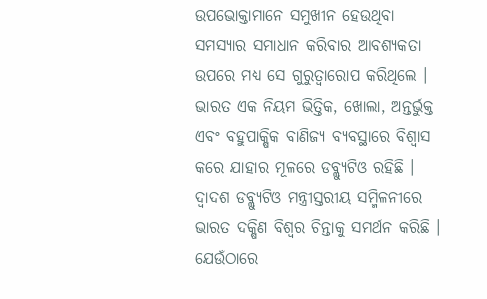ଉପଭୋକ୍ତାମାନେ ସମୁଖୀନ ହେଉଥିବା ସମସ୍ୟାର ସମାଧାନ କରିବାର ଆବଶ୍ୟକତା ଉପରେ ମଧ୍ୟ ସେ ଗୁରୁତ୍ୱାରୋପ କରିଥିଲେ ।
ଭାରତ ଏକ ନିୟମ ଭିତ୍ତିକ, ଖୋଲା, ଅନ୍ତର୍ଭୁକ୍ତ ଏବଂ ବହୁପାକ୍ଷିକ ବାଣିଜ୍ୟ ବ୍ୟବସ୍ଥାରେ ବିଶ୍ୱାସ କରେ ଯାହାର ମୂଳରେ ଡବ୍ଲ୍ୟୁଟିଓ ରହିଛି । ଦ୍ୱାଦଶ ଡବ୍ଲ୍ୟୁଟିଓ ମନ୍ତ୍ରୀସ୍ତରୀୟ ସମ୍ମିଳନୀରେ ଭାରତ ଦକ୍ଷିଣ ବିଶ୍ବର ଚିନ୍ତାକୁ ସମର୍ଥନ କରିଛି । ଯେଉଁଠାରେ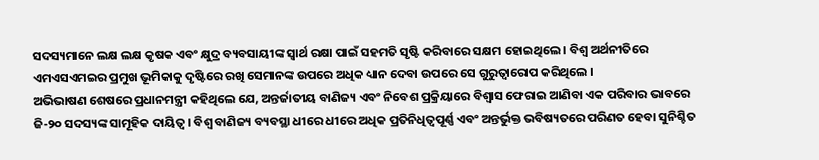ସଦସ୍ୟମାନେ ଲକ୍ଷ ଲକ୍ଷ କୃଷକ ଏବଂ କ୍ଷୁଦ୍ର ବ୍ୟବସାୟୀଙ୍କ ସ୍ୱାର୍ଥ ରକ୍ଷା ପାଇଁ ସହମତି ସୃଷ୍ଟି କରିବାରେ ସକ୍ଷମ ହୋଇଥିଲେ । ବିଶ୍ୱ ଅର୍ଥନୀତିରେ ଏମଏସଏମଇର ପ୍ରମୁଖ ଭୂମିକାକୁ ଦୃଷ୍ଟିରେ ରଖି ସେମାନଙ୍କ ଉପରେ ଅଧିକ ଧ୍ୟାନ ଦେବା ଉପରେ ସେ ଗୁରୁତ୍ୱାରୋପ କରିଥିଲେ ।
ଅଭିଭାଷଣ ଶେଷରେ ପ୍ରଧାନମନ୍ତ୍ରୀ କହିଥିଲେ ଯେ, ଅନ୍ତର୍ଜାତୀୟ ବାଣିଜ୍ୟ ଏବଂ ନିବେଶ ପ୍ରକ୍ରିୟାରେ ବିଶ୍ୱାସ ଫେରାଇ ଆଣିବା ଏକ ପରିବାର ଭାବରେ ଜି-୨୦ ସଦସ୍ୟଙ୍କ ସାମୂହିକ ଦାୟିତ୍ୱ । ବିଶ୍ୱ ବାଣିଜ୍ୟ ବ୍ୟବସ୍ଥା ଧୀରେ ଧୀରେ ଅଧିକ ପ୍ରତିନିଧିତ୍ବପୂର୍ଣ୍ଣ ଏବଂ ଅନ୍ତର୍ଭୁକ୍ତ ଭବିଷ୍ୟତରେ ପରିଣତ ହେବା ସୁନିଶ୍ଚିତ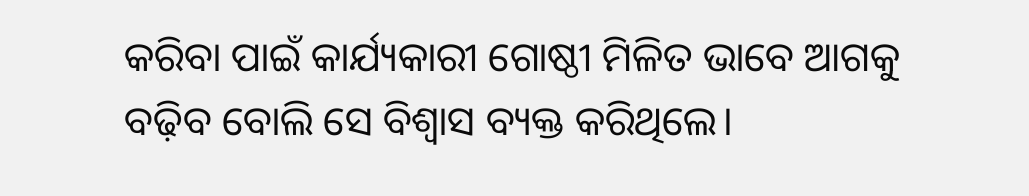କରିବା ପାଇଁ କାର୍ଯ୍ୟକାରୀ ଗୋଷ୍ଠୀ ମିଳିତ ଭାବେ ଆଗକୁ ବଢ଼ିବ ବୋଲି ସେ ବିଶ୍ୱାସ ବ୍ୟକ୍ତ କରିଥିଲେ।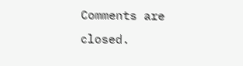Comments are closed.